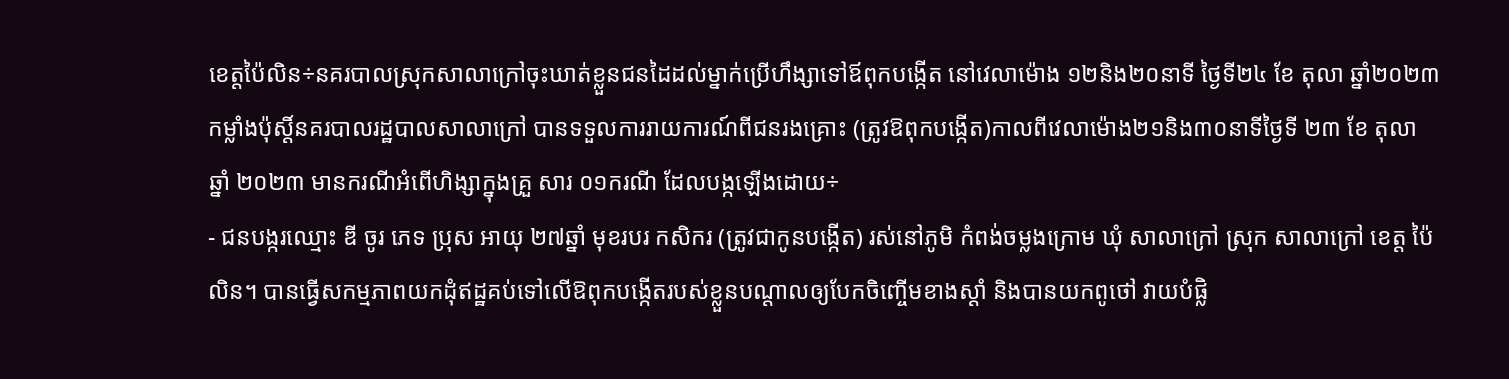ខេត្តប៉ៃលិន÷នគរបាលស្រុកសាលាក្រៅចុះឃាត់ខ្លួនជនដៃដល់ម្នាក់ប្រើហឹង្សាទៅឪពុកបង្កើត នៅវេលាម៉ោង ១២និង២០នាទី ថ្ងៃទី២៤ ខែ តុលា ឆ្នាំ២០២៣ កម្លាំងប៉ុស្តិ៍នគរបាលរដ្ឋបាលសាលាក្រៅ បានទទួលការរាយការណ៍ពីជនរងគ្រោះ (ត្រូវឱពុកបង្កើត)កាលពីវេលាម៉ោង២១និង៣០នាទីថ្ងៃទី ២៣ ខែ តុលា ឆ្នាំ ២០២៣ មានករណីអំពើហិង្សាក្នុងគ្រួ សារ ០១ករណី ដែលបង្កឡើងដោយ÷
- ជនបង្ករឈ្មោះ ឌី ចូរ ភេទ ប្រុស អាយុ ២៧ឆ្នាំ មុខរបរ កសិករ (ត្រូវជាកូនបង្កើត) រស់នៅភូមិ កំពង់ចម្លងក្រោម ឃុំ សាលាក្រៅ ស្រុក សាលាក្រៅ ខេត្ត ប៉ៃលិន។ បានធ្វើសកម្មភាពយកដុំឥដ្ឋគប់ទៅលើឱពុកបង្កើតរបស់ខ្លួនបណ្ដាលឲ្យបែកចិញ្ចើមខាងស្ដាំ និងបានយកពូថៅ វាយបំផ្លិ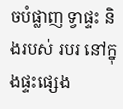ចបំផ្លាញ ទ្វាផ្ទះ និងរបស់ របរ នៅក្នុងផ្ទះផ្សេង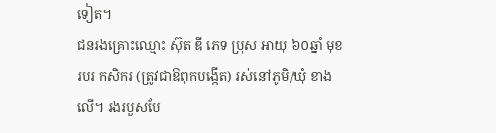ទៀត។
ជនរងគ្រោះឈ្មោះ ស៊ុត ឌី ភេទ ប្រុស អាយុ ៦០ឆ្នាំ មុខរបរ កសិករ (ត្រូវជាឱពុកបង្កើត) រស់នៅភូមិ/ឃុំ ខាងលើ។ រងរបួសបែ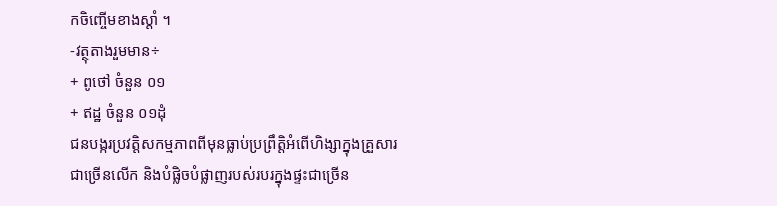កចិញ្ចើមខាងស្ដាំ ។
-វត្ថុតាងរួមមាន÷
+ ពូថៅ ចំនួន ០១
+ ឥដ្ឋ ចំនួន ០១ដុំ
ជនបង្ករប្រវត្តិសកម្មភាពពីមុនធ្លាប់ប្រព្រឹត្តិអំពើហិង្សាក្នុងគ្រួសារជាច្រើនលើក និងបំផ្លិចបំផ្លាញរបស់របរក្នុងផ្ទះជាច្រើន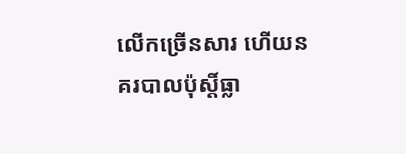លើកច្រើនសារ ហើយនគរបាលប៉ុស្តិ៍ធ្លា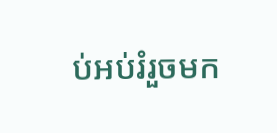ប់អប់រំរួចមក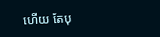ហើយ តែបុ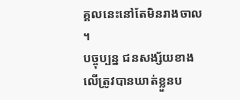គ្គលនេះនៅតែមិនរាងចាល ។
បច្ចុប្បន្ន ជនសង្ស័យខាងលើត្រូវបានឃាត់ខ្លួនប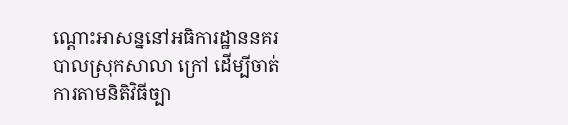ណ្តោះអាសន្ននៅអធិការដ្ឋាននគរបាលស្រុកសាលា ក្រៅ ដើម្បីចាត់ការតាមនិតិវិធីច្បា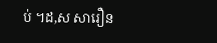ប់ ។ដ,ស សារឿន